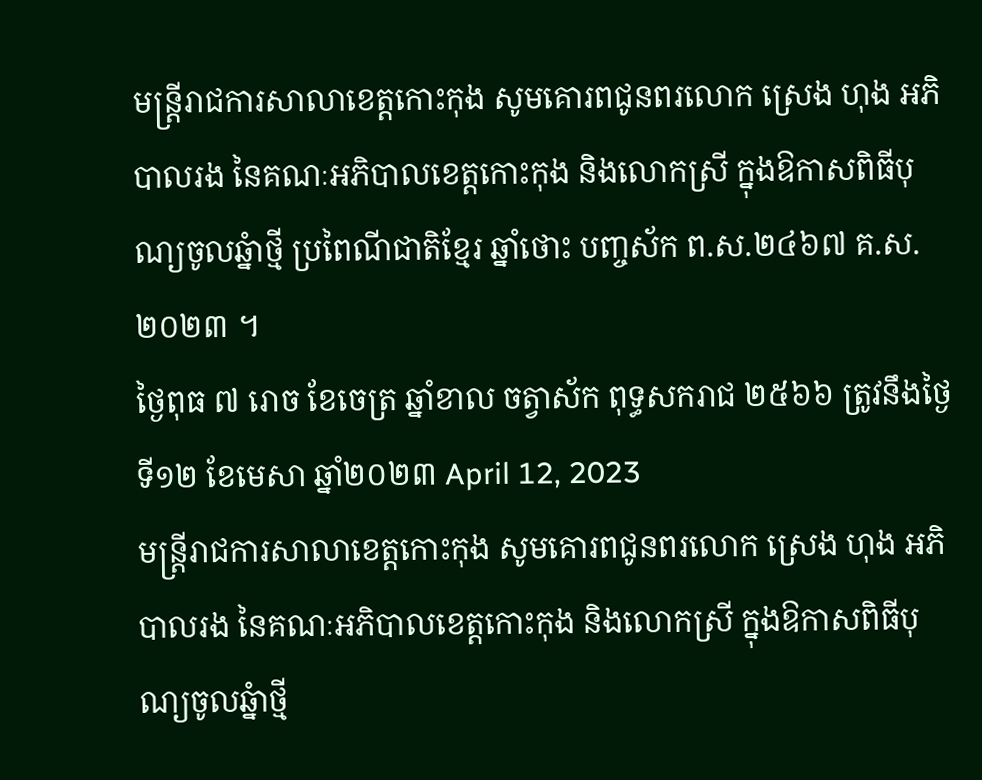មន្ត្រីរាជការសាលាខេត្តកោះកុង សូមគោរពជូនពរលោក ស្រេង ហុង អភិបាលរង នៃគណៈអភិបាលខេត្តកោះកុង និងលោកស្រី ក្នុងឱកាសពិធីបុណ្យចូលឆ្នំាថ្មី ប្រពៃណីជាតិខ្មែរ ឆ្នាំថោះ បញ្ចស័ក ព.ស.២៤៦៧ គ.ស.២០២៣ ។
ថ្ងៃពុធ ៧ រោច ខែចេត្រ ឆ្នាំខាល ចត្វាស័ក ពុទ្ធសករាជ ២៥៦៦ ត្រូវនឹងថ្ងៃទី១២ ខែមេសា ឆ្នាំ២០២៣ April 12, 2023
មន្ត្រីរាជការសាលាខេត្តកោះកុង សូមគោរពជូនពរលោក ស្រេង ហុង អភិបាលរង នៃគណៈអភិបាលខេត្តកោះកុង និងលោកស្រី ក្នុងឱកាសពិធីបុណ្យចូលឆ្នំាថ្មី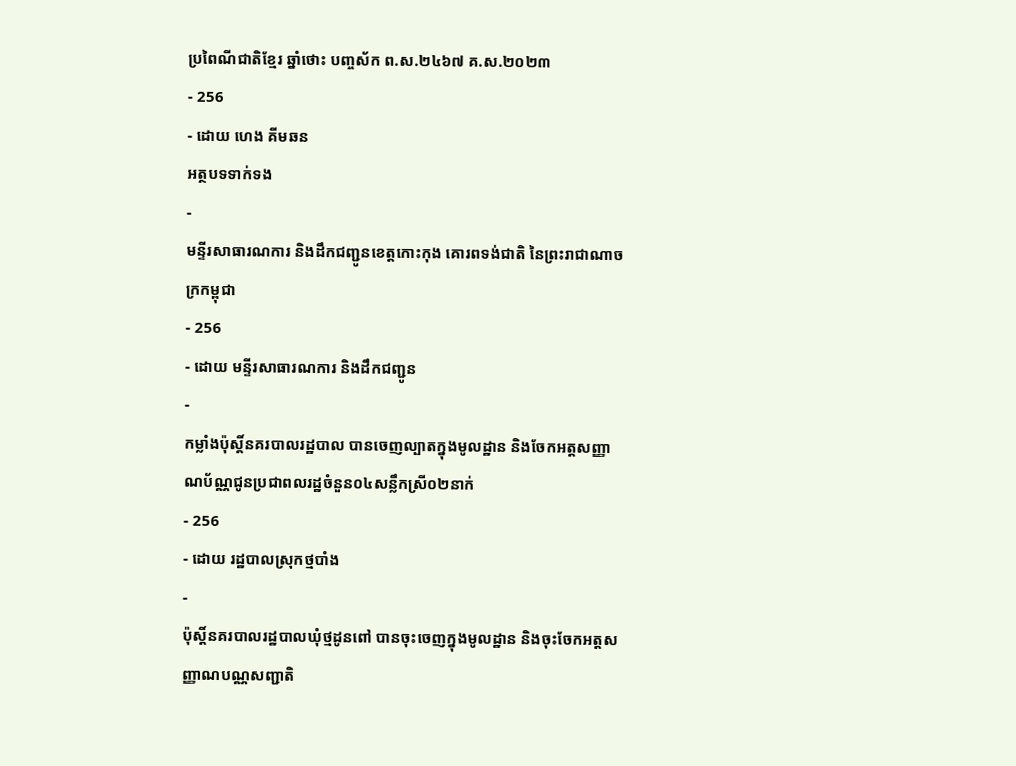ប្រពៃណីជាតិខ្មែរ ឆ្នាំថោះ បញ្ចស័ក ព.ស.២៤៦៧ គ.ស.២០២៣
- 256
- ដោយ ហេង គីមឆន
អត្ថបទទាក់ទង
-
មន្ទីរសាធារណការ និងដឹកជញ្ជូនខេត្តកោះកុង គោរពទង់ជាតិ នៃព្រះរាជាណាចក្រកម្ពុជា
- 256
- ដោយ មន្ទីរសាធារណការ និងដឹកជញ្ជូន
-
កម្លាំងប៉ុស្តិ៍នគរបាលរដ្ឋបាល បានចេញល្បាតក្នុងមូលដ្ឋាន និងចែកអត្តសញ្ញាណប័ណ្ណជូនប្រជាពលរដ្ឋចំនួន០៤សន្លឹកស្រី០២នាក់
- 256
- ដោយ រដ្ឋបាលស្រុកថ្មបាំង
-
ប៉ុស្តិ៍នគរបាលរដ្ឋបាលឃុំថ្មដូនពៅ បានចុះចេញក្នុងមូលដ្ឋាន និងចុះចែកអត្តសញ្ញាណបណ្ណសញ្ជាតិ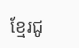ខ្មែរជូ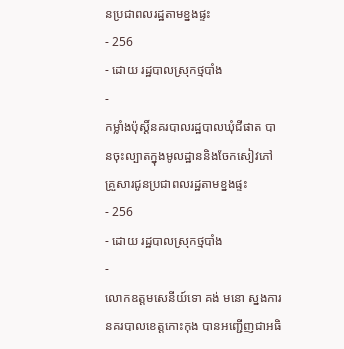នប្រជាពលរដ្ឋតាមខ្នងផ្ទះ
- 256
- ដោយ រដ្ឋបាលស្រុកថ្មបាំង
-
កម្លាំងប៉ុស្តិ៍នគរបាលរដ្ឋបាលឃុំជីផាត បានចុះល្បាតក្នុងមូលដ្ឋាននិងចែកសៀវភៅគ្រួសារជូនប្រជាពលរដ្ឋតាមខ្នងផ្ទះ
- 256
- ដោយ រដ្ឋបាលស្រុកថ្មបាំង
-
លោកឧត្តមសេនីយ៍ទោ គង់ មនោ ស្នងការនគរបាលខេត្តកោះកុង បានអញ្ជើញជាអធិ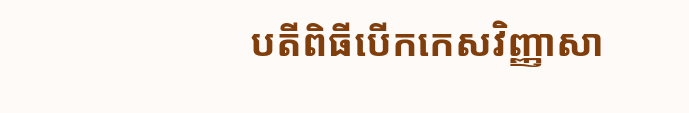បតីពិធីបើកកេសវិញ្ញាសា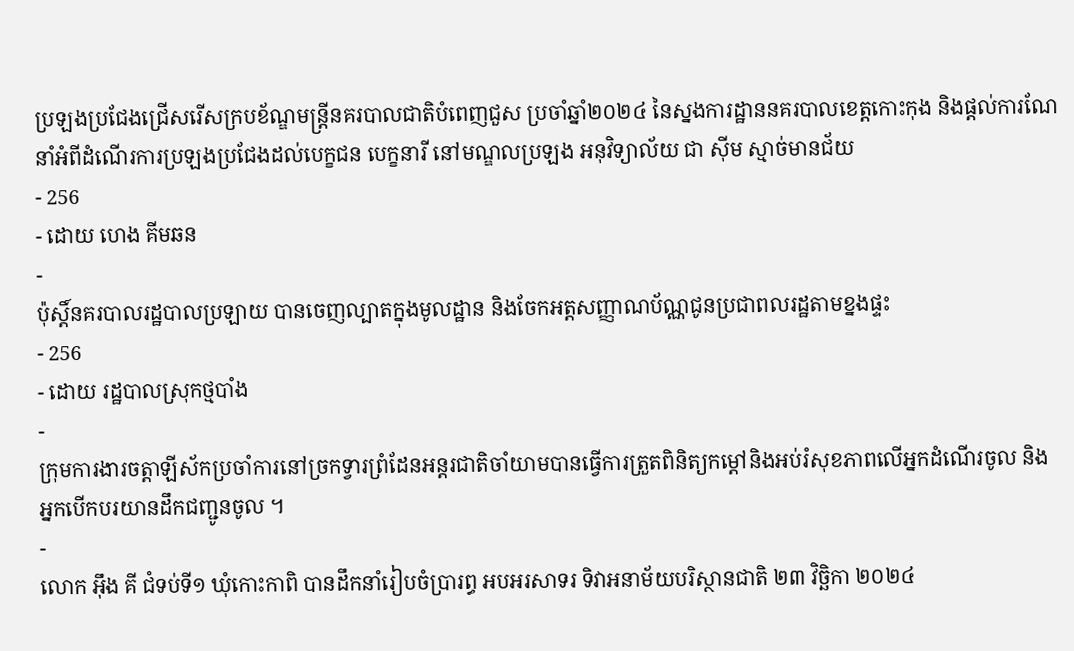ប្រឡងប្រជែងជ្រើសរើសក្របខ័ណ្ឌមន្ត្រីនគរបាលជាតិបំពេញជួស ប្រចាំឆ្នាំ២០២៤ នៃស្នងការដ្ឋាននគរបាលខេត្តកោះកុង និងផ្តល់ការណែនាំអំពីដំណើរការប្រឡងប្រជែងដល់បេក្ខជន បេក្ខនារី នៅមណ្ឌលប្រឡង អនុវិទ្យាល័យ ជា ស៊ីម ស្មាច់មានជ័យ
- 256
- ដោយ ហេង គីមឆន
-
ប៉ុស្តិ៍នគរបាលរដ្ឋបាលប្រឡាយ បានចេញល្បាតក្នុងមូលដ្ឋាន និងចែកអត្តសញ្ញាណប័ណ្ណជូនប្រជាពលរដ្ឋតាមខ្នងផ្ទះ
- 256
- ដោយ រដ្ឋបាលស្រុកថ្មបាំង
-
ក្រុមការងារចត្តាឡីស័កប្រចាំការនៅច្រកទ្វារព្រំដែនអន្ដរជាតិចាំយាមបានធ្វើការត្រួតពិនិត្យកម្ដៅនិងអប់រំសុខភាពលើអ្នកដំណើរចូល និង អ្នកបើកបរយានដឹកជញ្ជូនចូល ។
-
លោក អុឹង គី ជំទប់ទី១ ឃុំកោះកាពិ បានដឹកនាំរៀបចំប្រារព្ធ អបអរសាទរ ទិវាអនាម័យបរិស្ថានជាតិ ២៣ វិច្ឆិកា ២០២៤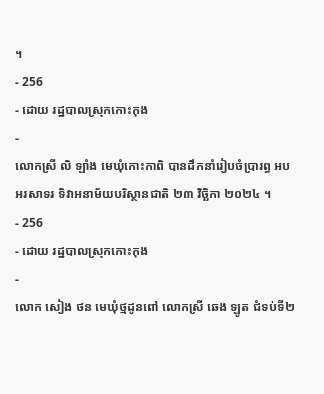។
- 256
- ដោយ រដ្ឋបាលស្រុកកោះកុង
-
លោកស្រី លិ ឡាំង មេឃុំកោះកាពិ បានដឹកនាំរៀបចំប្រារព្ធ អបអរសាទរ ទិវាអនាម័យបរិស្ថានជាតិ ២៣ វិច្ឆិកា ២០២៤ ។
- 256
- ដោយ រដ្ឋបាលស្រុកកោះកុង
-
លោក សៀង ថន មេឃុំថ្មដូនពៅ លោកស្រី ឆេង ឡូត ជំទប់ទី២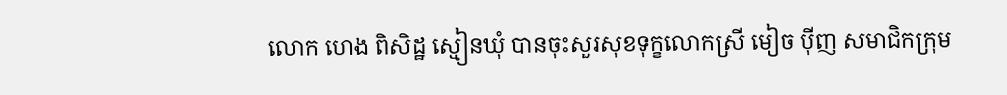លោក ហេង ពិសិដ្ឋ ស្មៀនឃុំ បានចុះសួរសុខទុក្ខលោកស្រី មៀច ប៉ីញ សមាជិកក្រុម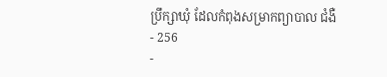ប្រឹក្សាឃុំ ដែលកំពុងសម្រាកព្យាបាល ជំងឺ
- 256
-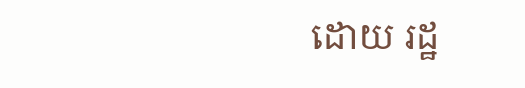ដោយ រដ្ឋ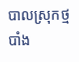បាលស្រុកថ្មបាំង